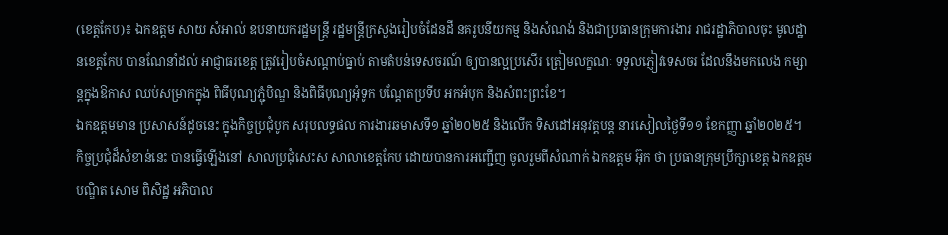(ខេត្តកែប)៖ ឯកឧត្តម សាយ សំអាល់ ឧបនាយករដ្ឋមន្រ្តី រដ្ឋមន្រ្តីក្រសួងរៀបចំដែនដី នគរូបនីយកម្ម និងសំណង់ និងជាប្រធានក្រុមការងារ រាជរដ្ឋាភិបាលចុះ មូលដ្ឋានខេត្តកែប បានណែនាំដល់ អាជ្ញាធរខេត្ត ត្រូវរៀបចំសណ្តាប់ធ្នាប់ តាមតំបន់ទេសចរណ៍ ឲ្យបានល្អប្រសើរ ត្រៀមលក្ខណៈ ទទួលភ្ញៀវទេសចរ ដែលនឹងមកលេង កម្សាន្តក្នុងឱកាស ឈប់សម្រាកក្នុង ពិធីបុណ្យភ្ជុំបិណ្ឌ និងពិធីបុណ្យអុំទូក បណ្ដែតប្រទីប អកអំបុក និងសំពះព្រះខែ។
ឯកឧត្តមមាន ប្រសាសន៍ដូចនេះ ក្នុងកិច្ចប្រជុំបូក សរុបលទ្ធផល ការងារឆមាសទី១ ឆ្នាំ២០២៥ និងលើក ទិសដៅអនុវត្តបន្ត នារសៀលថ្ងៃទី១១ ខែកញ្ញា ឆ្នាំ២០២៥។ កិច្ចប្រជុំដ៏សំខាន់នេះ បានធ្វើឡើងនៅ សាលប្រជុំសេះស សាលាខេត្តកែប ដោយបានការអញ្ជើញ ចូលរួមពីសំណាក់ ឯកឧត្តម អ៊ុក ថា ប្រធានក្រុមប្រឹក្សាខេត្ត ឯកឧត្តមបណ្ឌិត សោម ពិសិដ្ឋ អភិបាល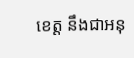ខេត្ត នឹងជាអនុ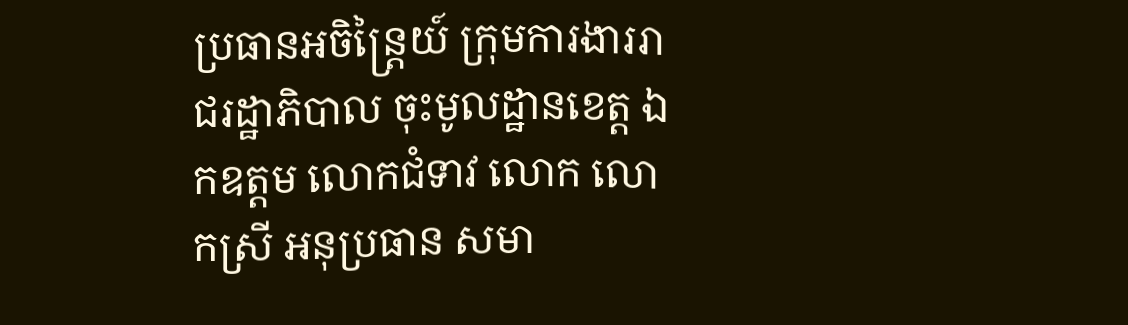ប្រធានអចិន្ត្រៃយ៍ ក្រុមការងាររាជរដ្ឋាភិបាល ចុះមូលដ្ឋានខេត្ត ឯកឧត្តម លោកជំទាវ លោក លោកស្រី អនុប្រធាន សមា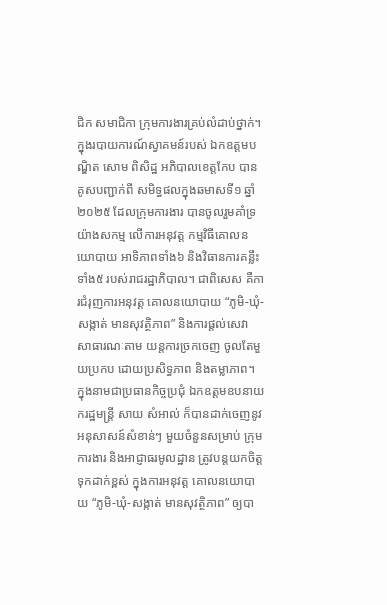ជិក សមាជិកា ក្រុមការងារគ្រប់លំដាប់ថ្នាក់។
ក្នុងរបាយការណ៍ស្វាគមន៍របស់ ឯកឧត្ដមបណ្ឌិត សោម ពិសិដ្ឋ អភិបាលខេត្តកែប បានគូសបញ្ជាក់ពី សមិទ្ធផលក្នុងឆមាសទី១ ឆ្នាំ២០២៥ ដែលក្រុមការងារ បានចូលរួមគាំទ្រ យ៉ាងសកម្ម លើការអនុវត្ត កម្មវិធីគោលនយោបាយ អាទិភាពទាំង៦ និងវិធានការគន្លឹះទាំង៥ របស់រាជរដ្ឋាភិបាល។ ជាពិសេស គឺការជំរុញការអនុវត្ត គោលនយោបាយ “ភូមិ-ឃុំ-សង្កាត់ មានសុវត្ថិភាព” និងការផ្តល់សេវា សាធារណៈតាម យន្តការច្រកចេញ ចូលតែមួយប្រកប ដោយប្រសិទ្ធភាព និងតម្លាភាព។
ក្នុងនាមជាប្រធានកិច្ចប្រជុំ ឯកឧត្ដមឧបនាយករដ្ឋមន្ត្រី សាយ សំអាល់ ក៏បានដាក់ចេញនូវ អនុសាសន៍សំខាន់ៗ មួយចំនួនសម្រាប់ ក្រុមការងារ និងអាជ្ញាធរមូលដ្ឋាន ត្រូវបន្តយកចិត្ត ទុកដាក់ខ្ពស់ ក្នុងការអនុវត្ត គោលនយោបាយ “ភូមិ-ឃុំ-សង្កាត់ មានសុវត្ថិភាព” ឲ្យបា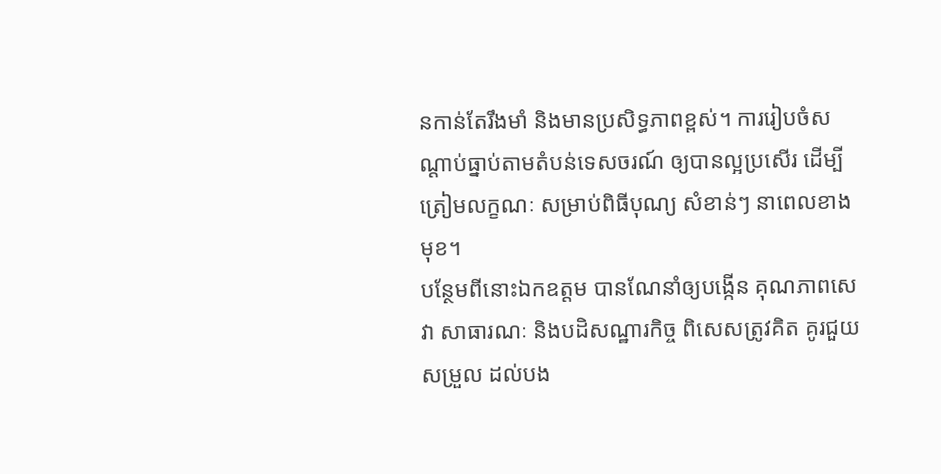នកាន់តែរឹងមាំ និងមានប្រសិទ្ធភាពខ្ពស់។ ការរៀបចំសណ្តាប់ធ្នាប់តាមតំបន់ទេសចរណ៍ ឲ្យបានល្អប្រសើរ ដើម្បីត្រៀមលក្ខណៈ សម្រាប់ពិធីបុណ្យ សំខាន់ៗ នាពេលខាងមុខ។
បន្ថែមពីនោះឯកឧត្តម បានណែនាំឲ្យបង្កើន គុណភាពសេវា សាធារណៈ និងបដិសណ្ឋារកិច្ច ពិសេសត្រូវគិត គូរជួយសម្រួល ដល់បង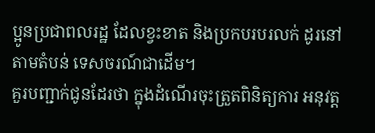ប្អូនប្រជាពលរដ្ឋ ដែលខ្វះខាត និងប្រកបរបរលក់ ដូរនៅតាមតំបន់ ទេសចរណ៍ជាដើម។
គួរបញ្ជាក់ជូនដែរថា ក្នុងដំណើរចុះត្រួតពិនិត្យការ អនុវត្ត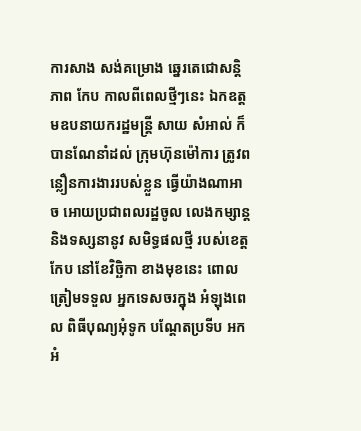ការសាង សង់គម្រោង ឆ្នេរតេជោសន្តិភាព កែប កាលពីពេលថ្មីៗនេះ ឯកឧត្តមឧបនាយករដ្ឋមន្រ្តី សាយ សំអាល់ ក៏បានណែនាំដល់ ក្រុមហ៊ុនម៉ៅការ ត្រូវពន្លឿនការងាររបស់ខ្លួន ធ្វើយ៉ាងណាអាច អោយប្រជាពលរដ្ឋចូល លេងកម្សាន្ត និងទស្សនានូវ សមិទ្ធផលថ្មី របស់ខេត្តកែប នៅខែវិច្ឆិកា ខាងមុខនេះ ពោលត្រៀមទទួល អ្នកទេសចរក្នុង អំឡុងពេល ពិធីបុណ្យអុំទូក បណ្ដែតប្រទីប អកអំ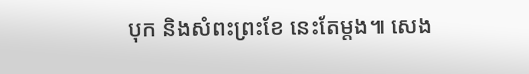បុក និងសំពះព្រះខែ នេះតែម្តង៕ សេង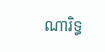ណារិទ្ធ